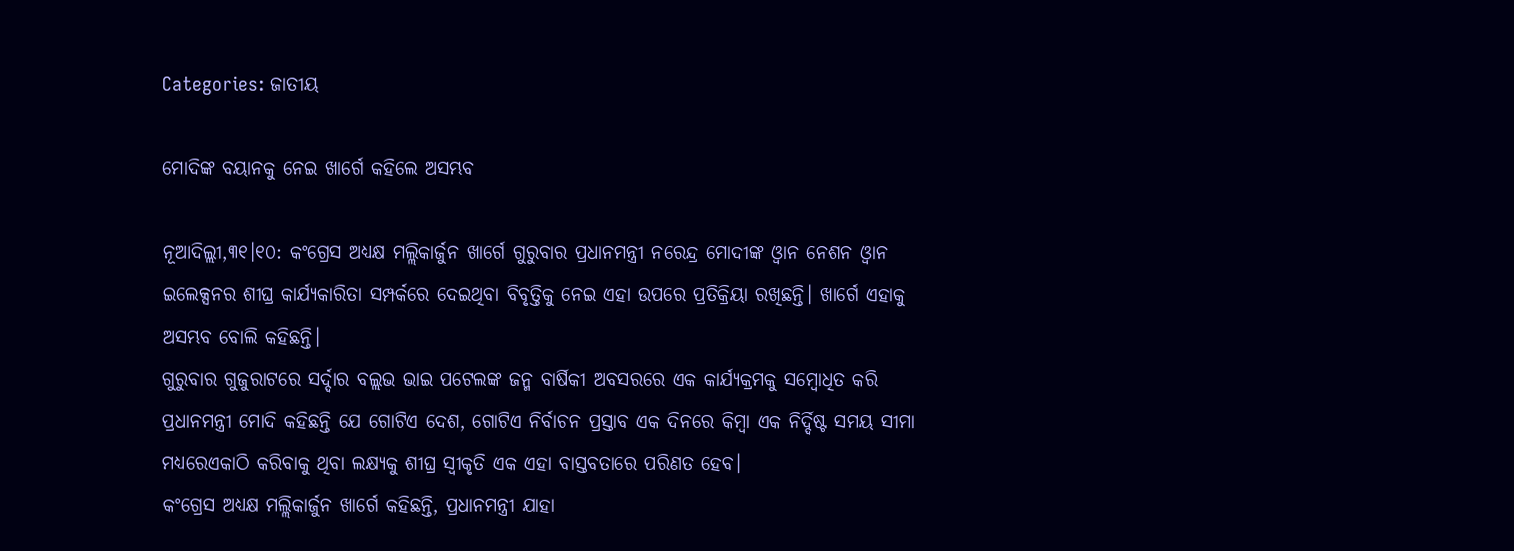Categories: ଜାତୀୟ

ମୋଦିଙ୍କ ବୟାନକୁ ନେଇ ଖାର୍ଗେ କହିଲେ ଅସମ୍ଭବ

ନୂଆଦିଲ୍ଲୀ,୩୧।୧୦: କଂଗ୍ରେସ ଅଧ୍ୟକ୍ଷ ମଲ୍ଲିକାର୍ଜୁନ ଖାର୍ଗେ ଗୁରୁବାର ପ୍ରଧାନମନ୍ତ୍ରୀ ନରେନ୍ଦ୍ର ମୋଦୀଙ୍କ ଓ୍ବାନ ନେଶନ ଓ୍ବାନ ଇଲେକ୍ସନର ଶୀଘ୍ର କାର୍ଯ୍ୟକାରିତା ସମ୍ପର୍କରେ ଦେଇଥିବା ବିବୃତ୍ତିକୁ ନେଇ ଏହା ଉପରେ ପ୍ରତିକ୍ରିୟା ରଖିଛନ୍ତି। ଖାର୍ଗେ ଏହାକୁ ଅସମ୍ଭବ ବୋଲି କହିଛନ୍ତି।
ଗୁରୁବାର ଗୁଜୁରାଟରେ ସର୍ଦ୍ଦାର ବଲ୍ଲଭ ଭାଇ ପଟେଲଙ୍କ ଜନ୍ମ ବାର୍ଷିକୀ ଅବସରରେ ଏକ କାର୍ଯ୍ୟକ୍ରମକୁ ସମ୍ବୋଧିତ କରି ପ୍ରଧାନମନ୍ତ୍ରୀ ମୋଦି କହିଛନ୍ତି ଯେ ଗୋଟିଏ ଦେଶ, ଗୋଟିଏ ନିର୍ବାଚନ ପ୍ରସ୍ତାବ ଏକ ଦିନରେ କିମ୍ବା ଏକ ନିର୍ଦ୍ଦିଷ୍ଟ ସମୟ ସୀମା ମଧ୍ୟରେଏକାଠି କରିବାକୁ ଥିବା ଲକ୍ଷ୍ୟକୁ ଶୀଘ୍ର ସ୍ବୀକୃତି ଏକ ଏହା ବାସ୍ତବତାରେ ପରିଣତ ହେବ।
କଂଗ୍ରେସ ଅଧ୍ୟକ୍ଷ ମଲ୍ଲିକାର୍ଜୁନ ଖାର୍ଗେ କହିଛନ୍ତି, ପ୍ରଧାନମନ୍ତ୍ରୀ ଯାହା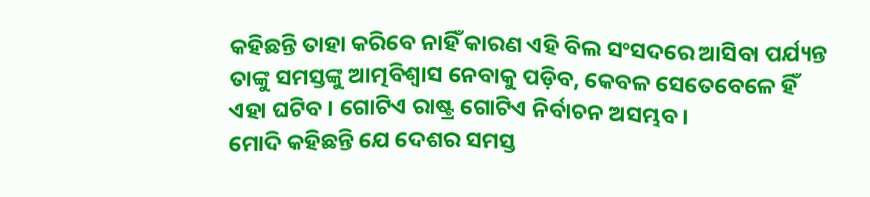କହିଛନ୍ତି ତାହା କରିବେ ନାହିଁ କାରଣ ଏହି ବିଲ ସଂସଦରେ ଆସିବା ପର୍ଯ୍ୟନ୍ତ ତାଙ୍କୁ ସମସ୍ତଙ୍କୁ ଆତ୍ମବିଶ୍ୱାସ ନେବାକୁ ପଡ଼ିବ, କେବଳ ସେତେବେଳେ ହିଁ ଏହା ଘଟିବ । ଗୋଟିଏ ରାଷ୍ଟ୍ର ଗୋଟିଏ ନିର୍ବାଚନ ଅସମ୍ଭବ।
ମୋଦି କହିଛନ୍ତି ଯେ ଦେଶର ସମସ୍ତ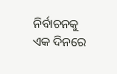ନିର୍ବାଚନକୁ ଏକ ଦିନରେ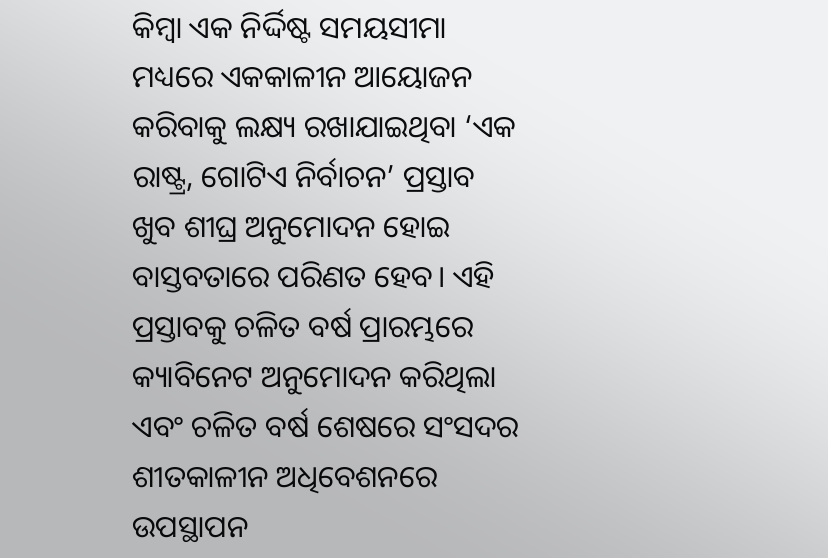କିମ୍ବା ଏକ ନିର୍ଦ୍ଦିଷ୍ଟ ସମୟସୀମା ମଧ୍ୟରେ ଏକକାଳୀନ ଆୟୋଜନ କରିବାକୁ ଲକ୍ଷ୍ୟ ରଖାଯାଇଥିବା ‘ଏକ ରାଷ୍ଟ୍ର, ଗୋଟିଏ ନିର୍ବାଚନ’ ପ୍ରସ୍ତାବ ଖୁବ ଶୀଘ୍ର ଅନୁମୋଦନ ହୋଇ ବାସ୍ତବତାରେ ପରିଣତ ହେବ। ଏହି ପ୍ରସ୍ତାବକୁ ଚଳିତ ବର୍ଷ ପ୍ରାରମ୍ଭରେ କ୍ୟାବିନେଟ ଅନୁମୋଦନ କରିଥିଲା ଏବଂ ଚଳିତ ବର୍ଷ ଶେଷରେ ସଂସଦର ଶୀତକାଳୀନ ଅଧିବେଶନରେ ଉପସ୍ଥାପନ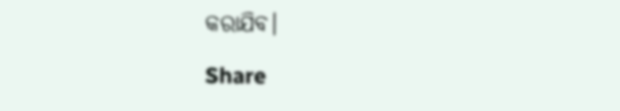କରାଯିବ।

Share